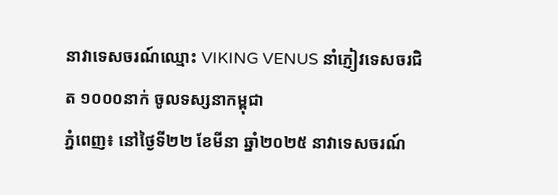នាវាទេសចរណ៍ឈ្មោះ VIKING VENUS នាំភ្ញៀវទេសចរជិត ១០០០នាក់ ចូលទស្សនាកម្ពុជា
ភ្នំពេញ៖ នៅថ្ងៃទី២២ ខែមីនា ឆ្នាំ២០២៥ នាវាទេសចរណ៍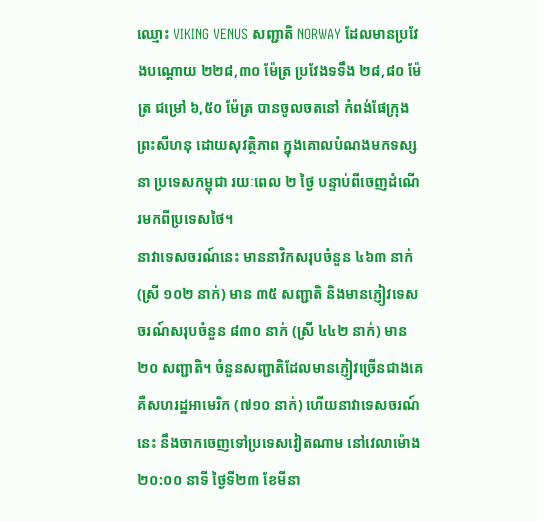ឈ្មោះ VIKING VENUS សញ្ជាតិ NORWAY ដែលមានប្រវែងបណ្តោយ ២២៨,៣០ ម៉ែត្រ ប្រវែងទទឹង ២៨,៨០ ម៉ែត្រ ជម្រៅ ៦,៥០ ម៉ែត្រ បានចូលចតនៅ កំពង់ផែក្រុងព្រះសីហនុ ដោយសុវត្ថិភាព ក្នុងគោលបំណងមកទស្សនា ប្រទេសកម្ពុជា រយៈពេល ២ ថ្ងៃ បន្ទាប់ពីចេញដំណើរមកពីប្រទេសថៃ។
នាវាទេសចរណ៍នេះ មាននាវិកសរុបចំនួន ៤៦៣ នាក់ (ស្រី ១០២ នាក់) មាន ៣៥ សញ្ជាតិ និងមានភ្ញៀវទេសចរណ៍សរុបចំនួន ៨៣០ នាក់ (ស្រី ៤៤២ នាក់) មាន ២០ សញ្ជាតិ។ ចំនួនសញ្ជាតិដែលមានភ្ញៀវច្រើនជាងគេ គឺសហរដ្ឋអាមេរិក (៧១០ នាក់) ហើយនាវាទេសចរណ៍នេះ នឹងចាកចេញទៅប្រទេសវៀតណាម នៅវេលាម៉ោង ២០:០០ នាទី ថ្ងៃទី២៣ ខែមីនា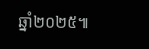ឆ្នាំ២០២៥៕